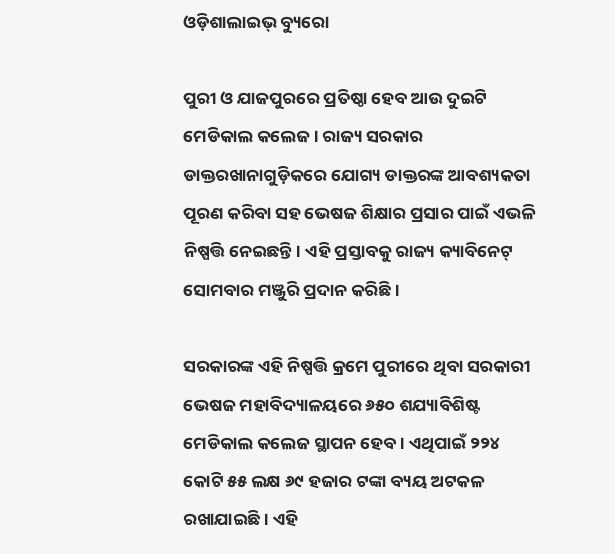ଓଡ଼ିଶାଲାଇଭ୍ ବ୍ୟୁରୋ

ପୁରୀ ଓ ଯାଜପୁରରେ ପ୍ରତିଷ୍ଠା ହେବ ଆଉ ଦୁଇଟି ମେଡିକାଲ କଲେଜ। ରାଜ୍ୟ ସରକାର ଡାକ୍ତରଖାନାଗୁଡ଼ିକରେ ଯୋଗ୍ୟ ଡାକ୍ତରଙ୍କ ଆବଶ୍ୟକତା ପୂରଣ କରିବା ସହ ଭେଷଜ ଶିକ୍ଷାର ପ୍ରସାର ପାଇଁ ଏଭଳି ନିଷ୍ପତ୍ତି ନେଇଛନ୍ତି। ଏହି ପ୍ରସ୍ତାବକୁ ରାଜ୍ୟ କ୍ୟାବିନେଟ୍ ସୋମବାର ମଞ୍ଜୁରି ପ୍ରଦାନ କରିଛି।

ସରକାରଙ୍କ ଏହି ନିଷ୍ପତ୍ତି କ୍ରମେ ପୁରୀରେ ଥିବା ସରକାରୀ ଭେଷଜ ମହାବିଦ୍ୟାଳୟରେ ୬୫୦ ଶଯ୍ୟାବିଶିଷ୍ଟ ମେଡିକାଲ କଲେଜ ସ୍ଥାପନ ହେବ। ଏଥିପାଇଁ ୨୨୪ କୋଟି ୫୫ ଲକ୍ଷ ୬୯ ହଜାର ଟଙ୍କା ବ୍ୟୟ ଅଟକଳ ରଖାଯାଇଛି। ଏହି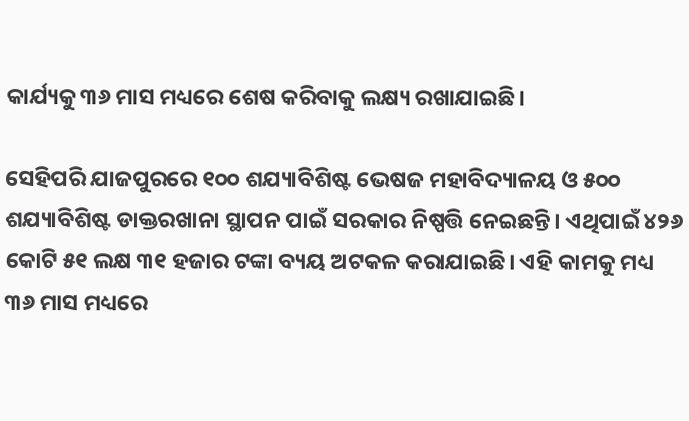କାର୍ଯ୍ୟକୁ ୩୬ ମାସ ମଧ୍ୟରେ ଶେଷ କରିବାକୁ ଲକ୍ଷ୍ୟ ରଖାଯାଇଛି।

ସେହିପରି ଯାଜପୁରରେ ୧୦୦ ଶଯ୍ୟାବିଶିଷ୍ଟ ଭେଷଜ ମହାବିଦ୍ୟାଳୟ ଓ ୫୦୦ ଶଯ୍ୟାବିଶିଷ୍ଟ ଡାକ୍ତରଖାନା ସ୍ଥାପନ ପାଇଁ ସରକାର ନିଷ୍ପତ୍ତି ନେଇଛନ୍ତି। ଏଥିପାଇଁ ୪୨୬ କୋଟି ୫୧ ଲକ୍ଷ ୩୧ ହଜାର ଟଙ୍କା ବ୍ୟୟ ଅଟକଳ କରାଯାଇଛି। ଏହି କାମକୁ ମଧ୍ୟ ୩୬ ମାସ ମଧ୍ୟରେ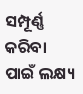ସମ୍ପୂର୍ଣ୍ଣ କରିବା ପାଇଁ ଲକ୍ଷ୍ୟ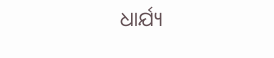ଧାର୍ଯ୍ୟ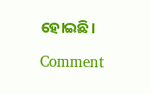ହୋଇଛି।

Comment